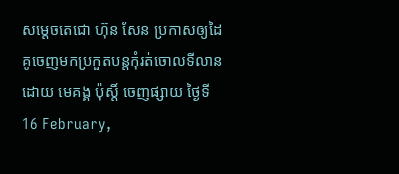សម្តេចតេជោ ហ៊ុន សែន ប្រកាសឲ្យដៃគូចេញមកប្រកួតបន្តកុំរត់ចោលទីលាន
ដោយ មេគង្គ ប៉ុស្តិ៍ ចេញផ្សាយ ថ្ងៃទី 16 February,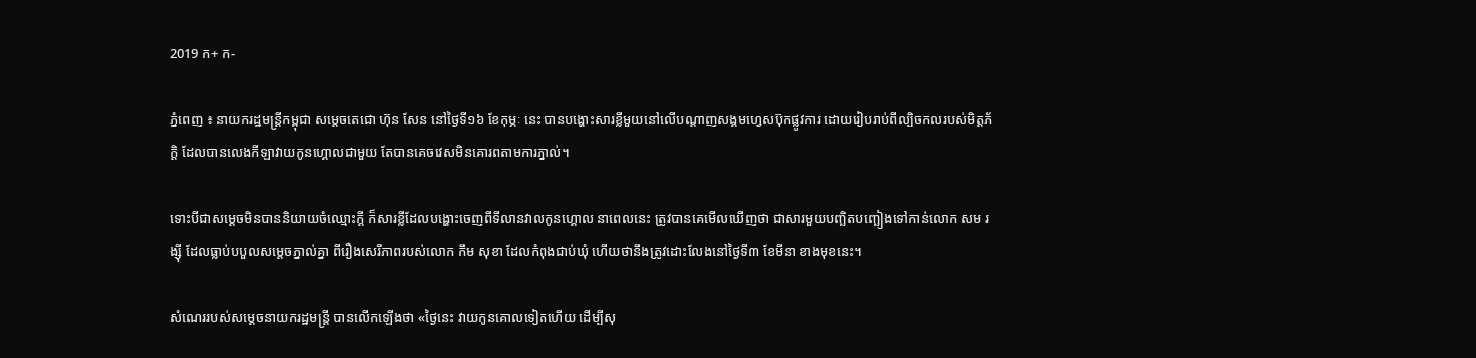2019 ក+ ក-

ភ្នំពេញ ៖ នាយករដ្ឋមន្ត្រីកម្ពុជា សម្តេចតេជោ ហ៊ុន សែន នៅថ្ងៃទី១៦ ខែកុម្ភៈ នេះ បានបង្ហោះសារខ្លីមួយនៅលើបណ្តាញសង្គមហ្វេសប៊ុកផ្លូវការ ដោយរៀបរាប់ពីល្បិចកលរបស់មិត្តភ័ក្តិ ដែលបានលេងកីឡាវាយកូនហ្គោលជាមួយ តែបានគេចវេសមិនគោរពតាមការភ្នាល់។

ទោះបីជាសម្តេចមិនបាននិយាយចំឈ្មោះក្តី ក៏សារខ្លីដែលបង្ហោះចេញពីទីលានវាលកូនហ្គោល នាពេលនេះ ត្រូវបានគេមើលឃើញថា ជាសារមួយបញ្ឆិតបញ្ឆៀងទៅកាន់លោក សម រង្ស៊ី ដែលធ្លាប់បបួលសម្តេចភ្នាល់គ្នា ពីរឿងសេរីភាពរបស់លោក កឹម សុខា ដែលកំពុងជាប់ឃុំ ហើយថានឹងត្រូវដោះលែងនៅថ្ងៃទី៣ ខែមីនា ខាងមុខនេះ។

សំណេររបស់សម្តេចនាយករដ្ឋមន្ត្រី បានលើកឡើងថា «ថ្ងៃនេះ វាយកូនគោលទៀតហើយ ដើម្បីសុ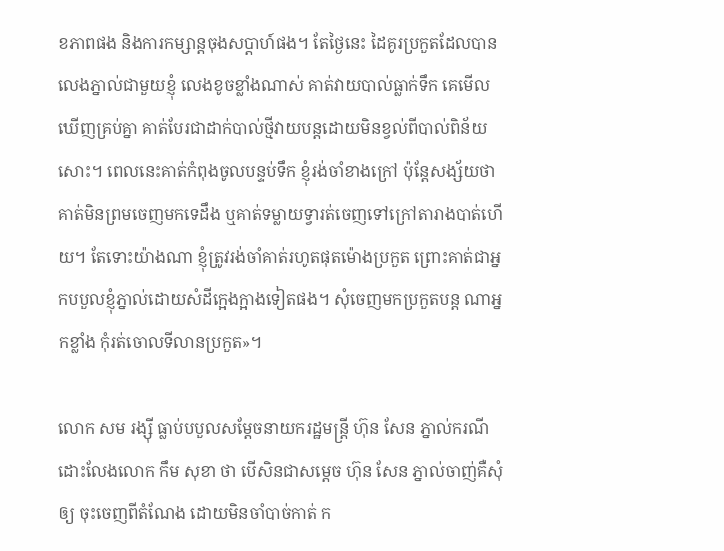ខភាពផង និងការកម្សាន្តចុងសប្តាហ៍ផង។ តែថ្ងៃនេះ ដៃគូរប្រកួតដែលបានលេងភ្នាល់ជាមួយខ្ញុំ លេងខូចខ្លាំងណាស់ គាត់វាយបាល់ធ្លាក់ទឹក គេមើលឃើញគ្រប់គ្នា គាត់បែរជាដាក់បាល់ថ្មីវាយបន្តដោយមិនខ្វល់ពីបាល់ពិន័យសោះ។ ពេលនេះគាត់កំពុងចូលបន្ទប់ទឹក ខ្ញុំរង់ចាំខាងក្រៅ ប៉ុន្តែសង្ស័យថា គាត់មិនព្រមចេញមកទេដឹង ឬគាត់ទម្លាយទ្វារត់ចេញទៅក្រៅតារាងបាត់ហើយ។ តែទោះយ៉ាងណា ខ្ញុំត្រូវរង់ចាំគាត់រហូតផុតម៉ោងប្រកួត ព្រោះគាត់ជាអ្នកបបួលខ្ញុំភ្នាល់ដោយសំដីក្អេងក្អាងទៀតផង។ សុំចេញមកប្រកួតបន្ត ណាអ្នកខ្លាំង កុំរត់ចោលទីលានប្រកួត»។

លោក សម រង្ស៊ី ធ្លាប់បបួលសម្តែចនាយករដ្ឋមន្ត្រី ហ៊ុន សែន ភ្នាល់ករណីដោះលែងលោក កឹម សុខា ថា បើសិនជាសម្តេច ហ៊ុន សែន ភ្នាល់ចាញ់គឺសុំឲ្យ ចុះចេញពីតំណែង ដោយមិនចាំបាច់កាត់ ក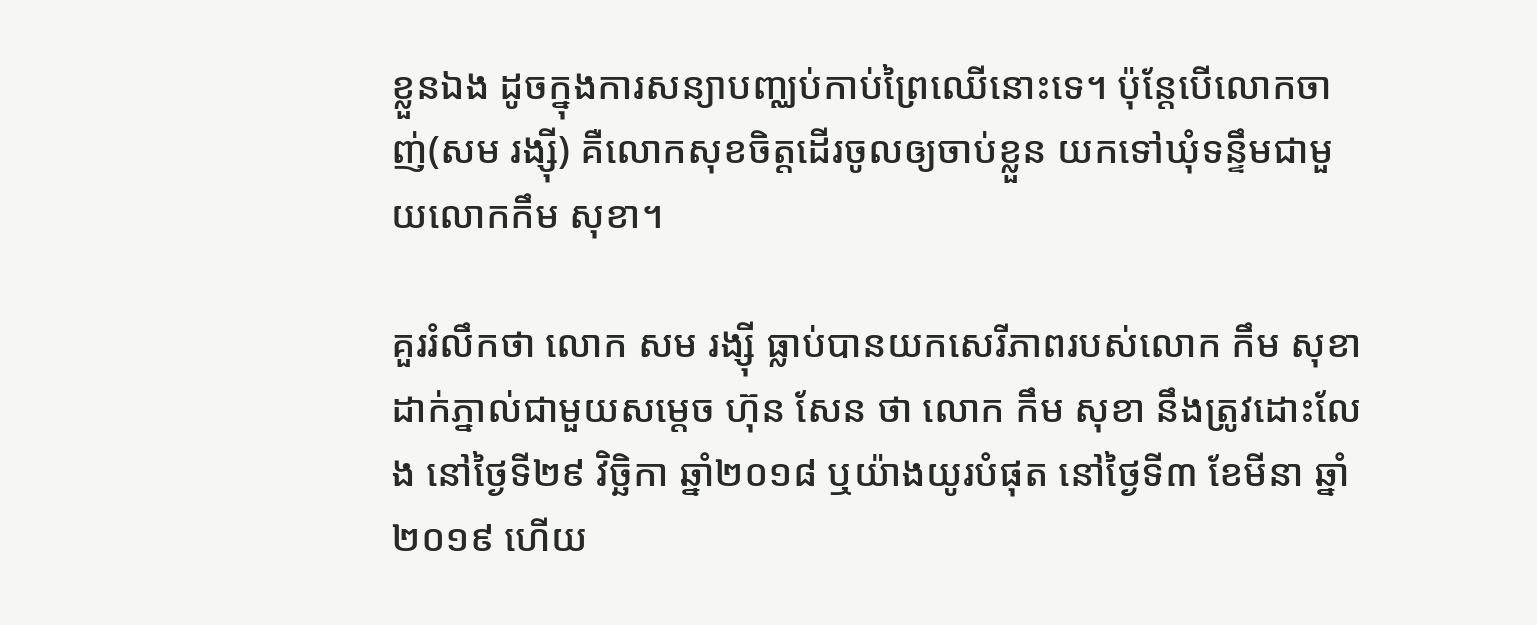ខ្លួនឯង ដូចក្នុងការសន្យាបញ្ឈប់កាប់ព្រៃឈើនោះទេ។ ប៉ុន្តែបើលោកចាញ់(សម រង្ស៊ី) គឺលោកសុខចិត្តដើរចូលឲ្យចាប់ខ្លួន យកទៅឃុំទន្ទឹមជាមួយលោកកឹម សុខា។

គួររំលឹកថា លោក សម រង្ស៊ី ធ្លាប់បានយកសេរីភាពរបស់លោក កឹម សុខា ដាក់ភ្នាល់ជាមួយសម្តេច ហ៊ុន សែន ថា លោក កឹម សុខា នឹងត្រូវដោះលែង នៅថ្ងៃទី២៩ វិច្ឆិកា ឆ្នាំ២០១៨ ឬយ៉ាងយូរបំផុត នៅថ្ងៃទី៣ ខែមីនា ឆ្នាំ២០១៩ ហើយ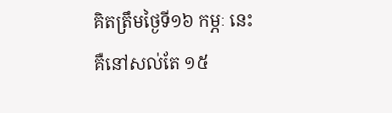គិតត្រឹមថ្ងៃទី១៦ កម្ភៈ នេះ គឺនៅសល់តែ ១៥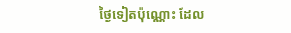ថ្ងៃទៀតប៉ុណ្ណោះ ដែល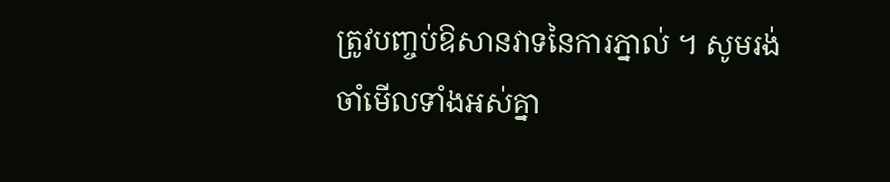ត្រូវបញ្ចប់ឱសានវាទនៃការភ្នាល់ ។ សូមរង់ចាំមើលទាំងអស់គ្នា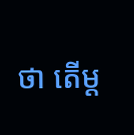ថា តើម្ត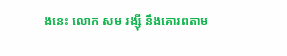ងនេះ លោក សម រង្ស៊ី នឹងគោរពតាម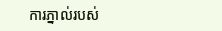ការភ្នាល់របស់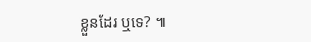ខ្លួនដែរ ឬទេ? ៕